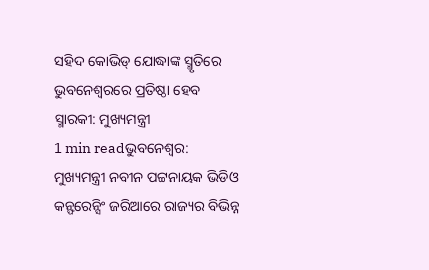ସହିଦ କୋଭିଡ୍ ଯୋଦ୍ଧାଙ୍କ ସ୍ମୃତିରେ ଭୁବନେଶ୍ୱରରେ ପ୍ରତିଷ୍ଠା ହେବ ସ୍ମାରକୀ: ମୁଖ୍ୟମନ୍ତ୍ରୀ
1 min readଭୁବନେଶ୍ୱର: ମୁଖ୍ୟମନ୍ତ୍ରୀ ନବୀନ ପଟ୍ଟନାୟକ ଭିଡିଓ କନ୍ଫରେନ୍ସିଂ ଜରିଆରେ ରାଜ୍ୟର ବିଭିନ୍ନ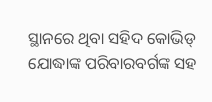ସ୍ଥାନରେ ଥିବା ସହିଦ କୋଭିଡ୍ ଯୋଦ୍ଧାଙ୍କ ପରିବାରବର୍ଗଙ୍କ ସହ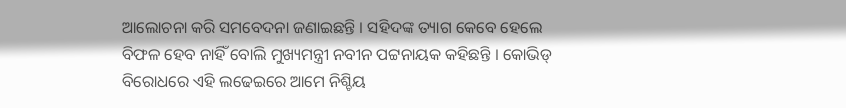ଆଲୋଚନା କରି ସମବେଦନା ଜଣାଇଛନ୍ତି । ସହିଦଙ୍କ ତ୍ୟାଗ କେବେ ହେଲେ ବିଫଳ ହେବ ନାହିଁ ବୋଲି ମୁଖ୍ୟମନ୍ତ୍ରୀ ନବୀନ ପଟ୍ଟନାୟକ କହିଛନ୍ତି । କୋଭିଡ୍ ବିରୋଧରେ ଏହି ଲଢେଇରେ ଆମେ ନିଶ୍ଚିୟ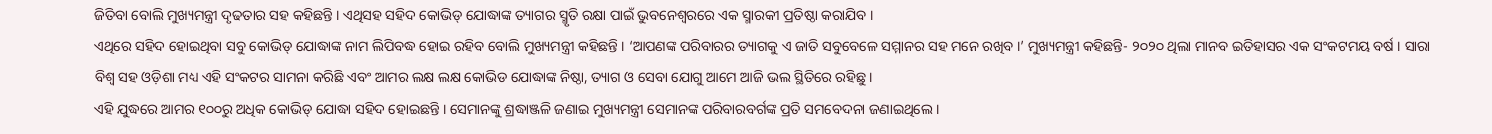ଜିତିବା ବୋଲି ମୁଖ୍ୟମନ୍ତ୍ରୀ ଦୃଢତାର ସହ କହିଛନ୍ତି । ଏଥିସହ ସହିଦ କୋଭିଡ୍ ଯୋଦ୍ଧାଙ୍କ ତ୍ୟାଗର ସ୍ମୃତି ରକ୍ଷା ପାଇଁ ଭୁବନେଶ୍ୱରରେ ଏକ ସ୍ମାରକୀ ପ୍ରତିଷ୍ଠା କରାଯିବ ।
ଏଥିରେ ସହିଦ ହୋଇଥିବା ସବୁ କୋଭିଡ୍ ଯୋଦ୍ଧାଙ୍କ ନାମ ଲିପିବଦ୍ଧ ହୋଇ ରହିବ ବୋଲି ମୁଖ୍ୟମନ୍ତ୍ରୀ କହିଛନ୍ତି । ‘ଆପଣଙ୍କ ପରିବାରର ତ୍ୟାଗକୁ ଏ ଜାତି ସବୁବେଳେ ସମ୍ମାନର ସହ ମନେ ରଖିବ ।’ ମୁଖ୍ୟମନ୍ତ୍ରୀ କହିଛନ୍ତି- ୨୦୨୦ ଥିଲା ମାନବ ଇତିହାସର ଏକ ସଂକଟମୟ ବର୍ଷ । ସାରା ବିଶ୍ୱ ସହ ଓଡ଼ିଶା ମଧ୍ୟ ଏହି ସଂକଟର ସାମନା କରିଛି ଏବଂ ଆମର ଲକ୍ଷ ଲକ୍ଷ କୋଭିଡ ଯୋଦ୍ଧାଙ୍କ ନିଷ୍ଠା, ତ୍ୟାଗ ଓ ସେବା ଯୋଗୁ ଆମେ ଆଜି ଭଲ ସ୍ଥିତିରେ ରହିଛୁ ।
ଏହି ଯୁଦ୍ଧରେ ଆମର ୧୦୦ରୁ ଅଧିକ କୋଭିଡ୍ ଯୋଦ୍ଧା ସହିଦ ହୋଇଛନ୍ତି । ସେମାନଙ୍କୁ ଶ୍ରଦ୍ଧାଞ୍ଜଳି ଜଣାଇ ମୁଖ୍ୟମନ୍ତ୍ରୀ ସେମାନଙ୍କ ପରିବାରବର୍ଗଙ୍କ ପ୍ରତି ସମବେଦନା ଜଣାଇଥିଲେ ।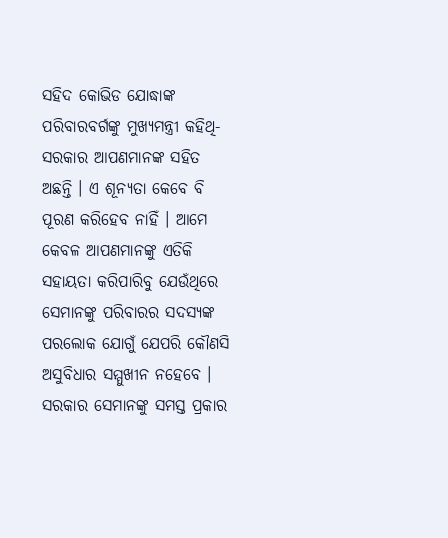ସହିଦ କୋଭିଡ ଯୋଦ୍ଧାଙ୍କ ପରିବାରବର୍ଗଙ୍କୁ ମୁଖ୍ୟମନ୍ତ୍ରୀ କହିଥି- ସରକାର ଆପଣମାନଙ୍କ ସହିତ ଅଛନ୍ତି । ଏ ଶୂନ୍ୟତା କେବେ ବି ପୂରଣ କରିହେବ ନାହିଁ । ଆମେ କେବଳ ଆପଣମାନଙ୍କୁ ଏତିକି ସହାୟତା କରିପାରିବୁ ଯେଉଁଥିରେ ସେମାନଙ୍କୁ ପରିବାରର ସଦସ୍ୟଙ୍କ ପରଲୋକ ଯୋଗୁଁ ଯେପରି କୌଣସି ଅସୁବିଧାର ସମ୍ମୁଖୀନ ନହେବେ । ସରକାର ସେମାନଙ୍କୁ ସମସ୍ତ ପ୍ରକାର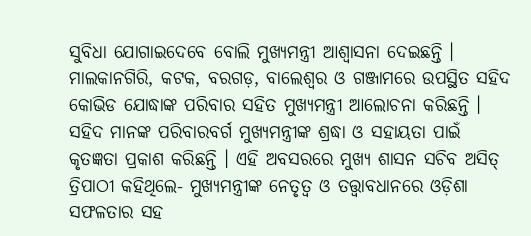ସୁବିଧା ଯୋଗାଇଦେବେ ବୋଲି ମୁଖ୍ୟମନ୍ତ୍ରୀ ଆଶ୍ୱାସନା ଦେଇଛନ୍ତି ।
ମାଲକାନଗିରି, କଟକ, ବରଗଡ଼, ବାଲେଶ୍ୱର ଓ ଗଞ୍ଜାମରେ ଉପସ୍ଥିତ ସହିଦ କୋଭିଡ ଯୋଦ୍ଧାଙ୍କ ପରିବାର ସହିତ ମୁଖ୍ୟମନ୍ତ୍ରୀ ଆଲୋଚନା କରିଛନ୍ତି । ସହିଦ ମାନଙ୍କ ପରିବାରବର୍ଗ ମୁଖ୍ୟମନ୍ତ୍ରୀଙ୍କ ଶ୍ରଦ୍ଧା ଓ ସହାୟତା ପାଇଁ କୃତଜ୍ଞତା ପ୍ରକାଶ କରିଛନ୍ତି । ଏହି ଅବସରରେ ମୁଖ୍ୟ ଶାସନ ସଚିବ ଅସିତ୍ ତ୍ରିପାଠୀ କହିଥିଲେ- ମୁଖ୍ୟମନ୍ତ୍ରୀଙ୍କ ନେତୃତ୍ୱ ଓ ତତ୍ତ୍ୱାବଧାନରେ ଓଡ଼ିଶା ସଫଳତାର ସହ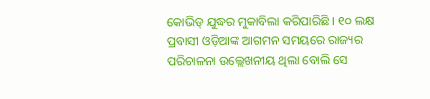କୋଭିଡ୍ ଯୁଦ୍ଧର ମୁକାବିଲା କରିପାରିଛି । ୧୦ ଲକ୍ଷ ପ୍ରବାସୀ ଓଡ଼ିଆଙ୍କ ଆଗମନ ସମୟରେ ରାଜ୍ୟର ପରିଚାଳନା ଉଲ୍ଲେଖନୀୟ ଥିଲା ବୋଲି ସେ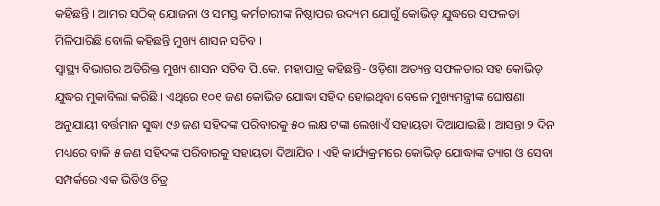କହିଛନ୍ତି । ଆମର ସଠିକ୍ ଯୋଜନା ଓ ସମସ୍ତ କର୍ମଚାରୀଙ୍କ ନିଷ୍ଠାପର ଉଦ୍ୟମ ଯୋଗୁଁ କୋଭିଡ୍ ଯୁଦ୍ଧରେ ସଫଳତା ମିଳିପାରିଛି ବୋଲି କହିଛନ୍ତି ମୁଖ୍ୟ ଶାସନ ସଚିବ ।
ସ୍ୱାସ୍ଥ୍ୟ ବିଭାଗର ଅତିରିକ୍ତ ମୁଖ୍ୟ ଶାସନ ସଚିବ ପି.କେ. ମହାପାତ୍ର କହିଛନ୍ତି- ଓଡ଼ିଶା ଅତ୍ୟନ୍ତ ସଫଳତାର ସହ କୋଭିଡ୍ ଯୁଦ୍ଧର ମୁକାବିଲା କରିଛି । ଏଥିରେ ୧୦୧ ଜଣ କୋଭିଡ ଯୋଦ୍ଧା ସହିଦ ହୋଇଥିବା ବେଳେ ମୁଖ୍ୟମନ୍ତ୍ରୀଙ୍କ ଘୋଷଣା ଅନୁଯାୟୀ ବର୍ତ୍ତମାନ ସୁଦ୍ଧା ୯୬ ଜଣ ସହିଦଙ୍କ ପରିବାରକୁ ୫୦ ଲକ୍ଷ ଟଙ୍କା ଲେଖାଏଁ ସହାୟତା ଦିଆଯାଇଛି । ଆସନ୍ତା ୨ ଦିନ ମଧ୍ୟରେ ବାକି ୫ ଜଣ ସହିଦଙ୍କ ପରିବାରକୁ ସହାୟତା ଦିଆଯିବ । ଏହି କାର୍ଯ୍ୟକ୍ରମରେ କୋଭିଡ୍ ଯୋଦ୍ଧାଙ୍କ ତ୍ୟାଗ ଓ ସେବା ସମ୍ପର୍କରେ ଏକ ଭିଡିଓ ଚିତ୍ର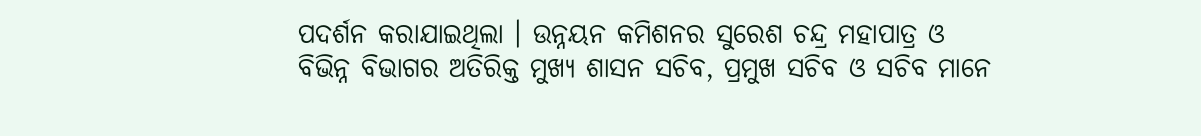ପଦର୍ଶନ କରାଯାଇଥିଲା । ଉନ୍ନୟନ କମିଶନର ସୁରେଶ ଚନ୍ଦ୍ର ମହାପାତ୍ର ଓ ବିଭିନ୍ନ ବିଭାଗର ଅତିରିକ୍ତ ମୁଖ୍ୟ ଶାସନ ସଚିବ, ପ୍ରମୁଖ ସଚିବ ଓ ସଚିବ ମାନେ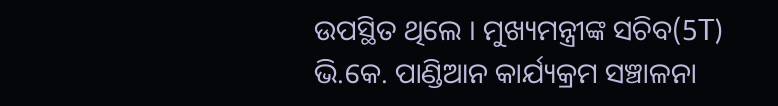ଉପସ୍ଥିତ ଥିଲେ । ମୁଖ୍ୟମନ୍ତ୍ରୀଙ୍କ ସଚିବ(5T) ଭି.କେ. ପାଣ୍ଡିଆନ କାର୍ଯ୍ୟକ୍ରମ ସଞ୍ଚାଳନା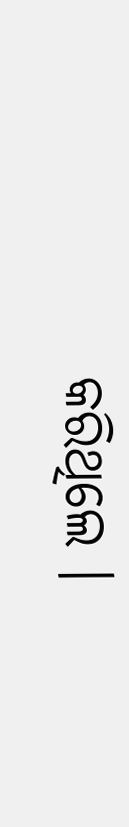କରିଥିଲେ ।